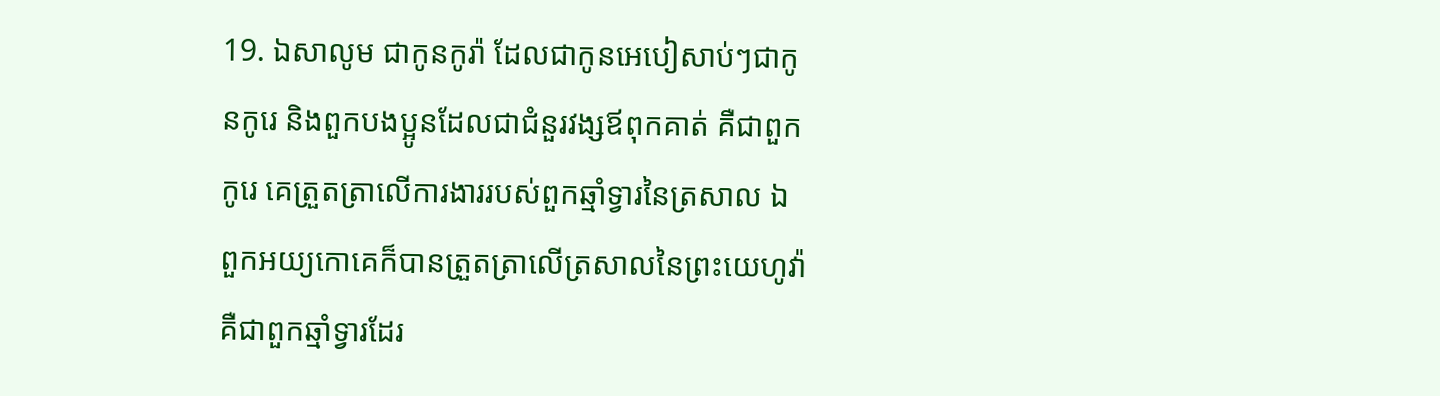19. ឯសាលូម ជាកូនកូរ៉ា ដែលជាកូនអេបៀសាប់ៗជាកូនកូរេ និងពួកបងប្អូនដែលជាជំនួរវង្សឪពុកគាត់ គឺជាពួកកូរេ គេត្រួតត្រាលើការងាររបស់ពួកឆ្មាំទ្វារនៃត្រសាល ឯពួកអយ្យកោគេក៏បានត្រួតត្រាលើត្រសាលនៃព្រះយេហូវ៉ា គឺជាពួកឆ្មាំទ្វារដែរ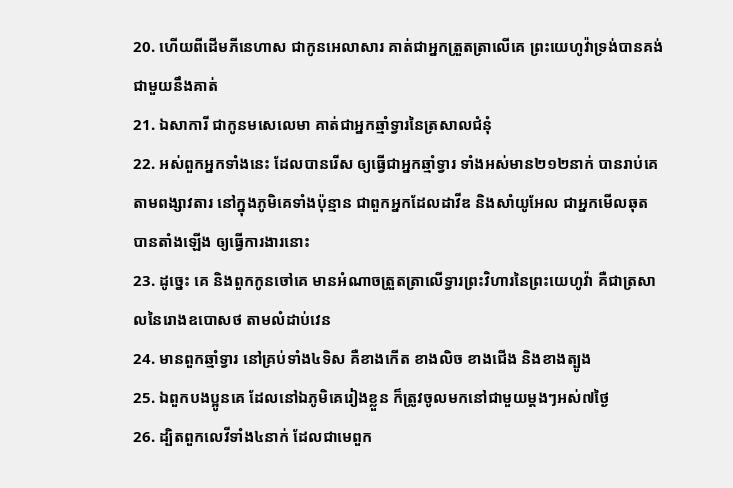20. ហើយពីដើមភីនេហាស ជាកូនអេលាសារ គាត់ជាអ្នកត្រួតត្រាលើគេ ព្រះយេហូវ៉ាទ្រង់បានគង់ជាមួយនឹងគាត់
21. ឯសាការី ជាកូនមសេលេមា គាត់ជាអ្នកឆ្មាំទ្វារនៃត្រសាលជំនុំ
22. អស់ពួកអ្នកទាំងនេះ ដែលបានរើស ឲ្យធ្វើជាអ្នកឆ្មាំទ្វារ ទាំងអស់មាន២១២នាក់ បានរាប់គេតាមពង្សាវតារ នៅក្នុងភូមិគេទាំងប៉ុន្មាន ជាពួកអ្នកដែលដាវីឌ និងសាំយូអែល ជាអ្នកមើលឆុត បានតាំងឡើង ឲ្យធ្វើការងារនោះ
23. ដូច្នេះ គេ និងពួកកូនចៅគេ មានអំណាចត្រួតត្រាលើទ្វារព្រះវិហារនៃព្រះយេហូវ៉ា គឺជាត្រសាលនៃរោងឧបោសថ តាមលំដាប់វេន
24. មានពួកឆ្មាំទ្វារ នៅគ្រប់ទាំង៤ទិស គឺខាងកើត ខាងលិច ខាងជើង និងខាងត្បូង
25. ឯពួកបងប្អូនគេ ដែលនៅឯភូមិគេរៀងខ្លួន ក៏ត្រូវចូលមកនៅជាមួយម្តងៗអស់៧ថ្ងៃ
26. ដ្បិតពួកលេវីទាំង៤នាក់ ដែលជាមេពួក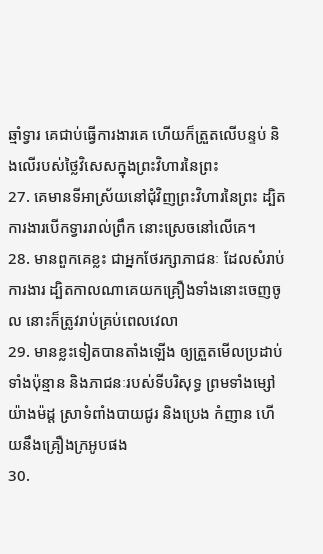ឆ្មាំទ្វារ គេជាប់ធ្វើការងារគេ ហើយក៏ត្រួតលើបន្ទប់ និងលើរបស់ថ្លៃវិសេសក្នុងព្រះវិហារនៃព្រះ
27. គេមានទីអាស្រ័យនៅជុំវិញព្រះវិហារនៃព្រះ ដ្បិតការងារបើកទ្វាររាល់ព្រឹក នោះស្រេចនៅលើគេ។
28. មានពួកគេខ្លះ ជាអ្នកថែរក្សាភាជនៈ ដែលសំរាប់ការងារ ដ្បិតកាលណាគេយកគ្រឿងទាំងនោះចេញចូល នោះក៏ត្រូវរាប់គ្រប់ពេលវេលា
29. មានខ្លះទៀតបានតាំងឡើង ឲ្យត្រួតមើលប្រដាប់ទាំងប៉ុន្មាន និងភាជនៈរបស់ទីបរិសុទ្ធ ព្រមទាំងម្សៅយ៉ាងម៉ដ្ត ស្រាទំពាំងបាយជូរ និងប្រេង កំញាន ហើយនឹងគ្រឿងក្រអូបផង
30.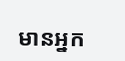មានអ្នក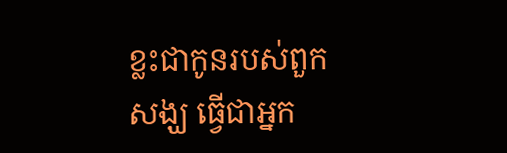ខ្លះជាកូនរបស់ពួកសង្ឃ ធ្វើជាអ្នក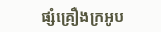ផ្សំគ្រឿងក្រអូប